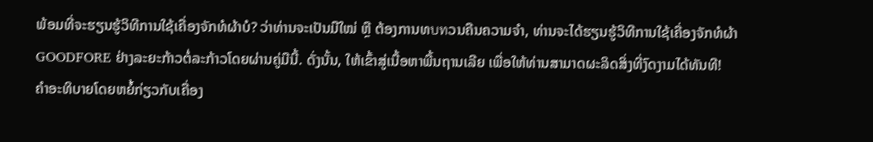ພ້ອມທີ່ຈະຮຽນຮູ້ວິທີການໃຊ້ເຄື່ອງຈັກທໍຜ້າບໍ? ວ່າທ່ານຈະເປັນມືໃໝ່ ຫຼື ຕ້ອງການທบทວນຄືນຄວາມຈຳ, ທ່ານຈະໄດ້ຮຽນຮູ້ວິທີການໃຊ້ເຄື່ອງຈັກທໍຜ້າ GOODFORE ຢ່າງລະຍະກ້າວຕໍ່ລະກ້າວໂດຍຜ່ານຄູ່ມືນີ້. ດັ່ງນັ້ນ, ໃຫ້ເຂົ້າສູ່ເນື້ອຫາພື້ນຖານເລີຍ ເພື່ອໃຫ້ທ່ານສາມາດຜະລິດສິ່ງທີ່ງົດງາມໄດ້ທັນທີ!
ຄຳອະທິບາຍໂດຍຫຍໍ້ກ່ຽວກັບເຄື່ອງ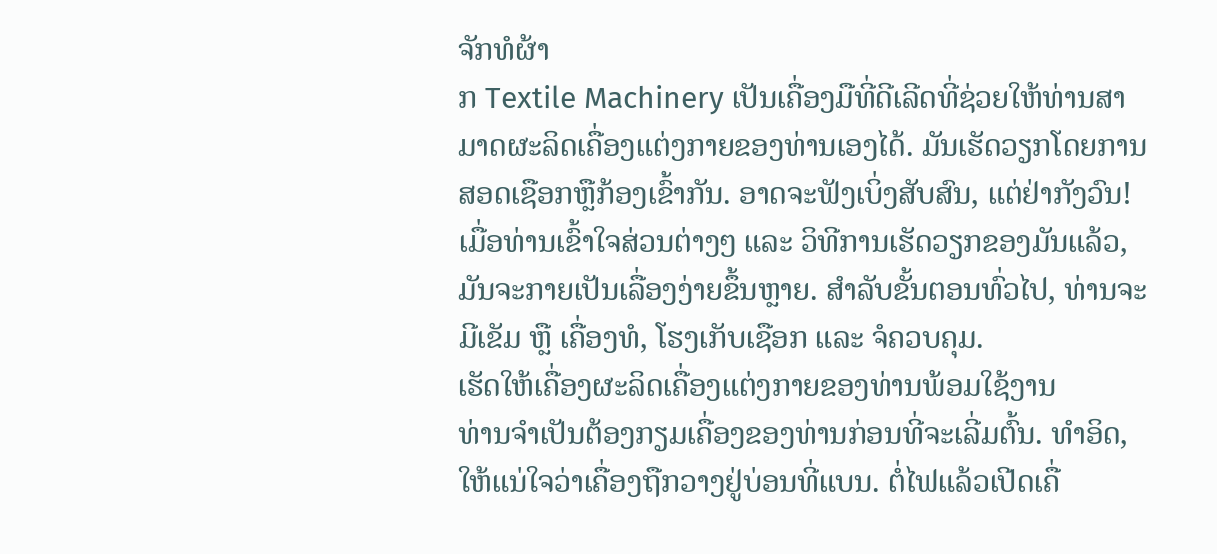ຈັກທໍຜ້າ
ກ Textile Machinery ເປັນເຄື່ອງມືທີ່ດີເລີດທີ່ຊ່ວຍໃຫ້ທ່ານສາມາດຜະລິດເຄື່ອງແຕ່ງກາຍຂອງທ່ານເອງໄດ້. ມັນເຮັດວຽກໂດຍການສອດເຊືອກຫຼືກ້ອງເຂົ້າກັນ. ອາດຈະຟັງເບິ່ງສັບສົນ, ແຕ່ຢ່າກັງວົນ! ເມື່ອທ່ານເຂົ້າໃຈສ່ວນຕ່າງໆ ແລະ ວິທີການເຮັດວຽກຂອງມັນແລ້ວ, ມັນຈະກາຍເປັນເລື່ອງງ່າຍຂຶ້ນຫຼາຍ. ສຳລັບຂັ້ນຕອນທົ່ວໄປ, ທ່ານຈະມີເຂັມ ຫຼື ເຄື່ອງທໍ, ໂຮງເກັບເຊືອກ ແລະ ຈໍຄວບຄຸມ.
ເຮັດໃຫ້ເຄື່ອງຜະລິດເຄື່ອງແຕ່ງກາຍຂອງທ່ານພ້ອມໃຊ້ງານ
ທ່ານຈຳເປັນຕ້ອງກຽມເຄື່ອງຂອງທ່ານກ່ອນທີ່ຈະເລີ່ມຕົ້ນ. ທຳອິດ, ໃຫ້ແນ່ໃຈວ່າເຄື່ອງຖືກວາງຢູ່ບ່ອນທີ່ແບນ. ຕໍ່ໄຟແລ້ວເປີດເຄື່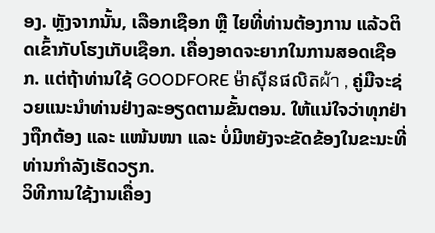ອງ. ຫຼັງຈາກນັ້ນ, ເລືອກເຊືອກ ຫຼື ໄຍທີ່ທ່ານຕ້ອງການ ແລ້ວຕິດເຂົ້າກັບໂຮງເກັບເຊືອກ. ເຄື່ອງອາດຈະຍາກໃນການສອດເຊືອກ. ແຕ່ຖ້າທ່ານໃຊ້ GOODFORE ម៉ាស៊ីនផលិតผ้า , ຄູ່ມືຈະຊ່ວຍແນະນຳທ່ານຢ່າງລະອຽດຕາມຂັ້ນຕອນ. ໃຫ້ແນ່ໃຈວ່າທຸກຢ່າງຖືກຕ້ອງ ແລະ ແໜ້ນໜາ ແລະ ບໍ່ມີຫຍັງຈະຂັດຂ້ອງໃນຂະນະທີ່ທ່ານກຳລັງເຮັດວຽກ.
ວິທີການໃຊ້ງານເຄື່ອງ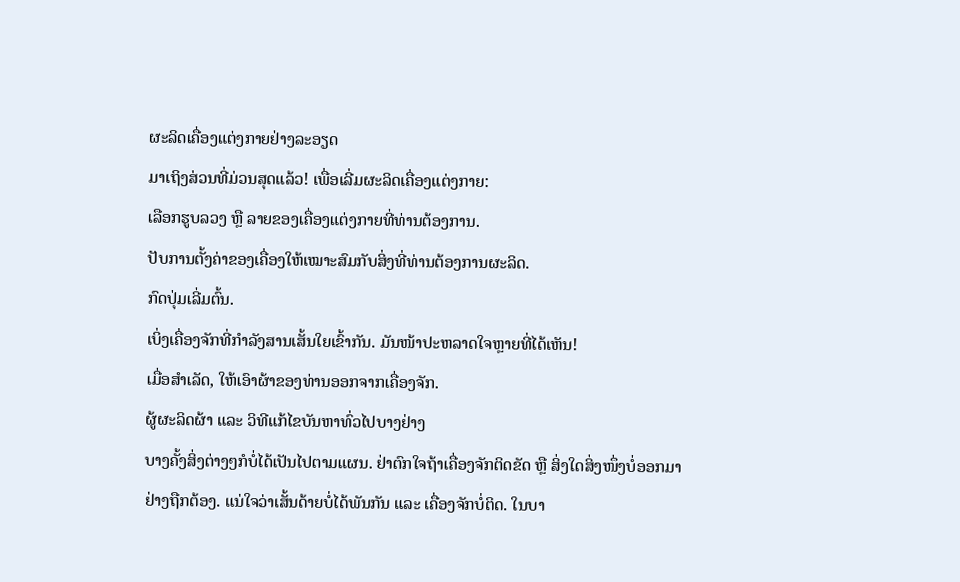ຜະລິດເຄື່ອງແຕ່ງກາຍຢ່າງລະອຽດ
ມາເຖິງສ່ວນທີ່ມ່ວນສຸດແລ້ວ! ເພື່ອເລີ່ມຜະລິດເຄື່ອງແຕ່ງກາຍ:
ເລືອກຮູບລວງ ຫຼື ລາຍຂອງເຄື່ອງແຕ່ງກາຍທີ່ທ່ານຕ້ອງການ.
ປັບການຕັ້ງຄ່າຂອງເຄື່ອງໃຫ້ເໝາະສົມກັບສິ່ງທີ່ທ່ານຕ້ອງການຜະລິດ.
ກົດປຸ່ມເລີ່ມຕົ້ນ.
ເບິ່ງເຄື່ອງຈັກທີ່ກຳລັງສານເສັ້ນໃຍເຂົ້າກັນ. ມັນໜ້າປະຫລາດໃຈຫຼາຍທີ່ໄດ້ເຫັນ!
ເມື່ອສຳເລັດ, ໃຫ້ເອົາຜ້າຂອງທ່ານອອກຈາກເຄື່ອງຈັກ.
ຜູ້ຜະລິດຜ້າ ແລະ ວິທີແກ້ໄຂບັນຫາທົ່ວໄປບາງຢ່າງ
ບາງຄັ້ງສິ່ງຕ່າງໆກໍບໍ່ໄດ້ເປັນໄປຕາມແຜນ. ຢ່າຕົກໃຈຖ້າເຄື່ອງຈັກຕິດຂັດ ຫຼື ສິ່ງໃດສິ່ງໜຶ່ງບໍ່ອອກມາຢ່າງຖືກຕ້ອງ. ແນ່ໃຈວ່າເສັ້ນດ້າຍບໍ່ໄດ້ພັນກັນ ແລະ ເຄື່ອງຈັກບໍ່ຕິດ. ໃນບາ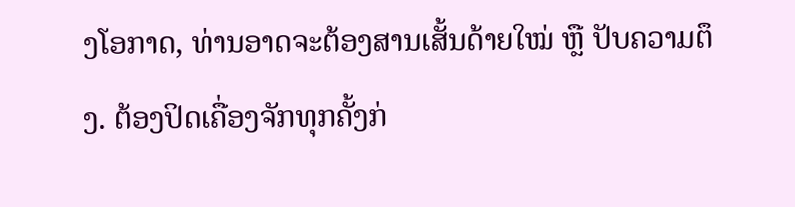ງໂອກາດ, ທ່ານອາດຈະຕ້ອງສານເສັ້ນດ້າຍໃໝ່ ຫຼື ປັບຄວາມຕຶງ. ຕ້ອງປິດເຄື່ອງຈັກທຸກຄັ້ງກ່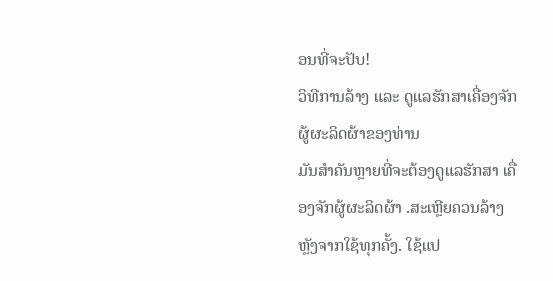ອນທີ່ຈະປັບ!
ວິທີການລ້າງ ແລະ ດູແລຮັກສາເຄື່ອງຈັກຜູ້ຜະລິດຜ້າຂອງທ່ານ
ມັນສຳຄັນຫຼາຍທີ່ຈະຕ້ອງດູແລຮັກສາ ເຄື່ອງຈັກຜູ້ຜະລິດຜ້າ .ສະເຫຼີຍຄວນລ້າງຫຼັງຈາກໃຊ້ທຸກຄັ້ງ. ໃຊ້ແປ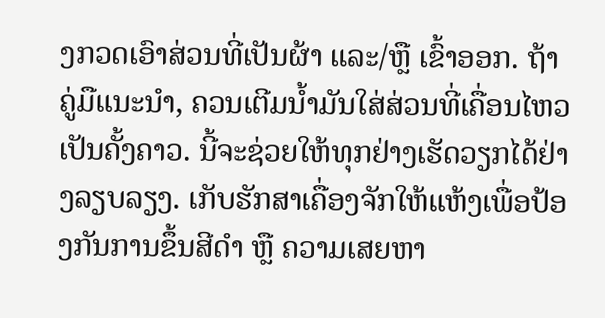ງກວດເອົາສ່ວນທີ່ເປັນຜ້າ ແລະ/ຫຼື ເຂົ້າອອກ. ຖ້າຄູ່ມືແນະນຳ, ຄວນເຕີມນ້ຳມັນໃສ່ສ່ວນທີ່ເຄື່ອນໄຫວເປັນຄັ້ງຄາວ. ນີ້ຈະຊ່ວຍໃຫ້ທຸກຢ່າງເຮັດວຽກໄດ້ຢ່າງລຽບລຽງ. ເກັບຮັກສາເຄື່ອງຈັກໃຫ້ແຫ້ງເພື່ອປ້ອງກັນການຂຶ້ນສີດຳ ຫຼື ຄວາມເສຍຫາ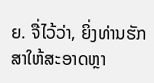ຍ. ຈື່ໄວ້ວ່າ, ຍິ່ງທ່ານຮັກສາໃຫ້ສະອາດຫຼາ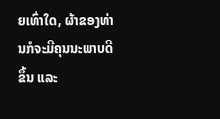ຍເທົ່າໃດ, ຜ້າຂອງທ່ານກໍຈະມີຄຸນນະພາບດີຂຶ້ນ ແລະ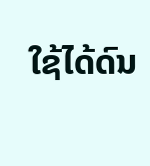ໃຊ້ໄດ້ດົນ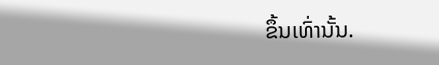ຂຶ້ນເທົ່ານັ້ນ.